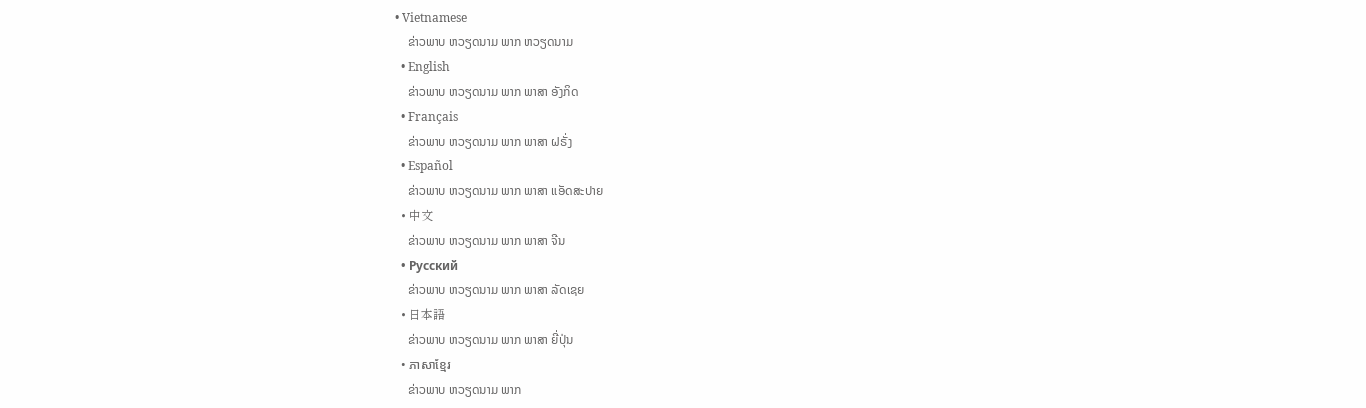• Vietnamese
    ຂ່າວພາບ ຫວຽດນາມ ພາກ ຫວຽດນາມ
  • English
    ຂ່າວພາບ ຫວຽດນາມ ພາກ ພາສາ ອັງກິດ
  • Français
    ຂ່າວພາບ ຫວຽດນາມ ພາກ ພາສາ ຝຣັ່ງ
  • Español
    ຂ່າວພາບ ຫວຽດນາມ ພາກ ພາສາ ແອັດສະປາຍ
  • 中文
    ຂ່າວພາບ ຫວຽດນາມ ພາກ ພາສາ ຈີນ
  • Русский
    ຂ່າວພາບ ຫວຽດນາມ ພາກ ພາສາ ລັດເຊຍ
  • 日本語
    ຂ່າວພາບ ຫວຽດນາມ ພາກ ພາສາ ຍີ່ປຸ່ນ
  • ភាសាខ្មែរ
    ຂ່າວພາບ ຫວຽດນາມ ພາກ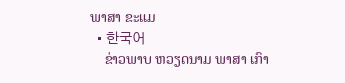ພາສາ ຂະແມ
  • 한국어
    ຂ່າວພາບ ຫວຽດນາມ ພາສາ ເກົາ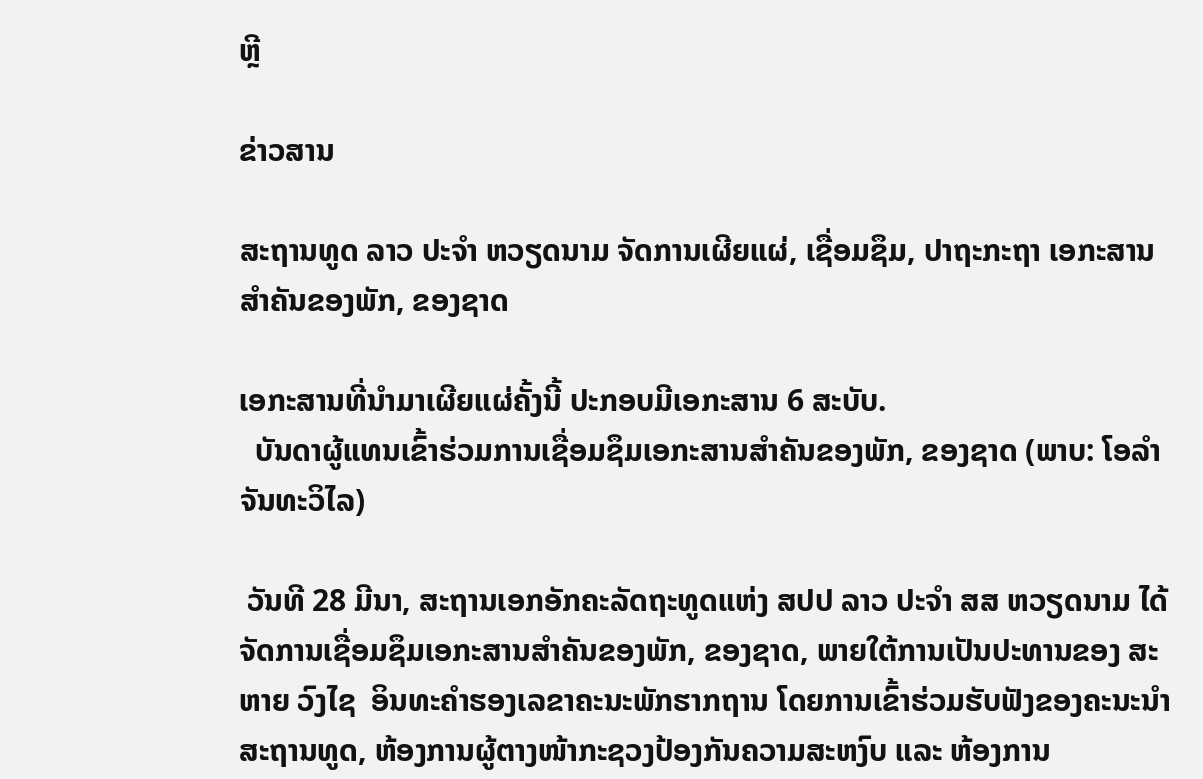ຫຼີ

ຂ່າວສານ

ສະຖານທູດ ລາວ ປະຈໍາ ຫວຽດນາມ ຈັດການເຜີຍແຜ່, ເຊື່ອມຊຶມ, ປາຖະກະຖາ ເອກະສານສຳຄັນຂອງພັກ, ຂອງຊາດ

ເອກະສານທີ່ນຳມາເຜີຍແຜ່ຄັ້ງນີ້ ປະກອບມີເອກະສານ 6 ສະບັບ.
  ບັນດາຜູ້ແທນເຂົ້າຮ່ວມການເຊື່ອມຊຶມເອກະສານສຳຄັນຂອງພັກ, ຂອງຊາດ (ພາບ: ໂອລຳ ຈັນທະວິໄລ)

 ວັນທີ 28 ມີນາ, ສະຖານເອກອັກຄະລັດຖະທູດແຫ່ງ ສປປ ລາວ ປະຈໍາ ສສ ຫວຽດນາມ ໄດ້ຈັດການເຊື່ອມຊຶມເອກະສານສຳຄັນຂອງພັກ, ຂອງຊາດ, ພາຍໃຕ້ການເປັນປະທານຂອງ ສະຫາຍ ວົງໄຊ  ອິນທະຄຳຮອງເລຂາຄະນະພັກຮາກຖານ ໂດຍການເຂົ້າຮ່ວມຮັບຟັງຂອງຄະນະນຳສະຖານທູດ, ຫ້ອງການຜູ້ຕາງໜ້າກະຊວງປ້ອງກັນຄວາມສະຫງົບ ແລະ ຫ້ອງການ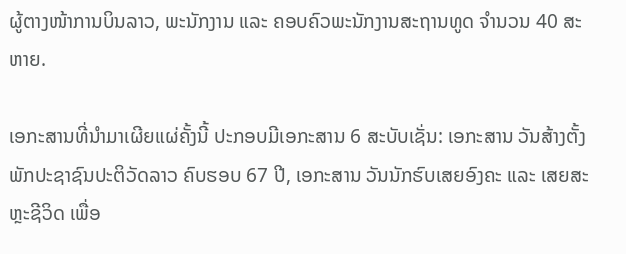ຜູ້ຕາງໜ້າການບິນລາວ, ພະນັກງານ ແລະ ຄອບຄົວພະນັກງານສະຖານທູດ ຈຳນວນ 40 ສະຫາຍ.

ເອກະສານທີ່ນຳມາເຜີຍແຜ່ຄັ້ງນີ້ ປະກອບມີເອກະສານ 6 ສະບັບເຊັ່ນ: ເອກະສານ ວັນສ້າງຕັ້ງພັກປະຊາຊົນປະຕິວັດລາວ ຄົບຮອບ 67 ປີ, ເອກະສານ ວັນນັກຮົບເສຍອົງຄະ ແລະ ເສຍສະຫຼະຊີວິດ ເພື່ອ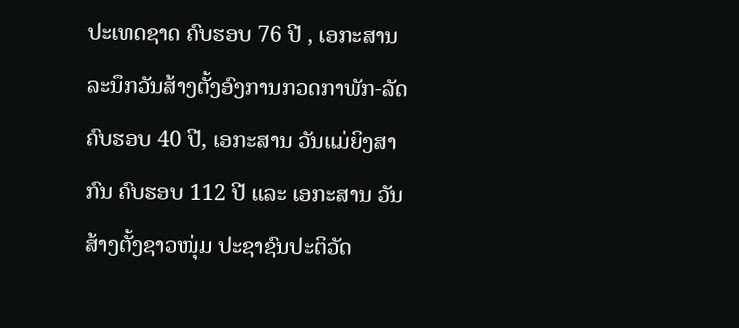ປະເທດຊາດ ຄົບຮອບ 76 ປີ , ເອກະສານ ລະນຶກວັນສ້າງຕັ້ງອົງການກວດກາພັກ-ລັດ ຄົບຮອບ 40 ປີ, ເອກະສານ ວັນແມ່ຍິງສາກົນ ຄົບຮອບ 112 ປີ ແລະ ເອກະສານ ວັນສ້າງຕັ້ງຊາວໜຸ່ມ ປະຊາຊົນປະຕິວັດ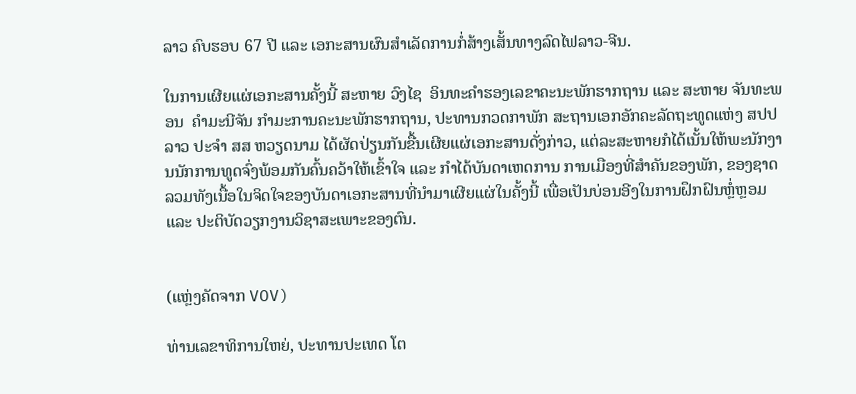ລາວ ຄົບຮອບ 67 ປີ ແລະ ເອກະສານຜົນສຳເລັດການກໍ່ສ້າງເສັ້ນທາງລົດໄຟລາວ-ຈີນ.

ໃນການເຜີຍແຜ່ເອກະສານຄັ້ງນີ້ ສະຫາຍ ວົງໄຊ  ອິນທະຄຳຮອງເລຂາຄະນະພັກຮາກຖານ ແລະ ສະຫາຍ ຈັນທະພອນ  ຄຳມະນີຈັນ ກຳມະການຄະນະພັກຮາກຖານ, ປະທານກວດກາພັກ ສະຖານເອກອັກຄະລັດຖະທູດແຫ່ງ ສປປ ລາວ ປະຈໍາ ສສ ຫວຽດນາມ ໄດ້ຜັດປ່ຽນກັນຂື້ນເຜີຍແຜ່ເອກະສານດັ່ງກ່າວ, ແຕ່ລະສະຫາຍກໍໄດ້ເນັ້ນໃຫ້ພະນັກງານນັກການທູດຈົ່ງພ້ອມກັນຄົ້ນຄວ້າໃຫ້ເຂົ້າໃຈ ແລະ ກຳໄດ້ບັນດາເຫດການ ການເມືອງທີ່ສຳຄັນຂອງພັກ, ຂອງຊາດ ລວມທັງເນື້ອໃນຈິດໃຈຂອງບັນດາເອກະສານທີ່ນໍາມາເຜີຍແຜ່ໃນຄັ້ງນີ້ ເພື່ອເປັນບ່ອນອີງໃນການຝຶກຝົນຫຼໍ່ຫຼອມ ແລະ ປະຕິບັດວຽກງານວິຊາສະເພາະຂອງຕົນ.


(ແຫຼ່ງຄັດຈາກ VOV)

ທ່ານເລຂາທິການໃຫຍ່, ປະທານປະເທດ ໂຕ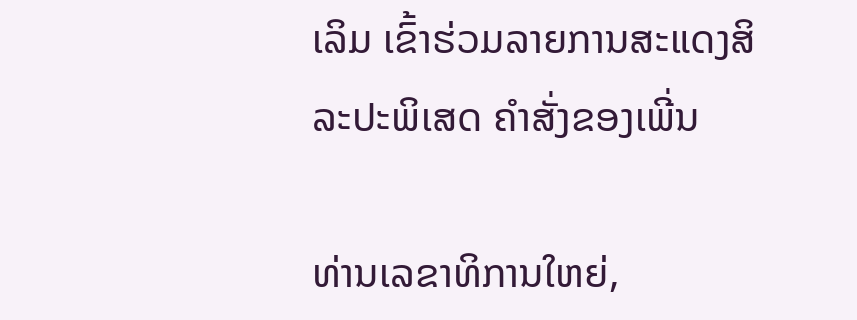ເລິມ ເຂົ້າຮ່ວມລາຍການສະແດງສິລະປະພິເສດ ຄຳສັ່ງຂອງເພີ່ນ

ທ່ານເລຂາທິການໃຫຍ່,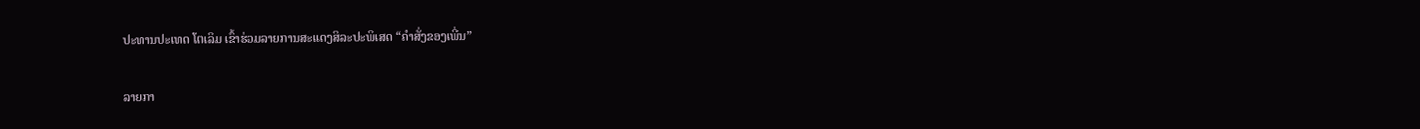ປະທານປະເທດ ໂຕເລິມ ເຂົ້າຮ່ວມລາຍການສະແດງສິລະປະພິເສດ “ຄຳສັ່ງຂອງເພີ່ນ”

ລາຍກາ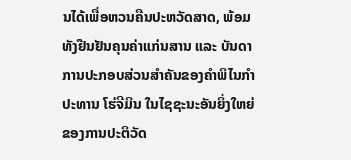ນໄດ້ເພື່ອຫວນຄືນປະຫວັດສາດ, ພ້ອມທັງຢືນຢັນຄຸນຄ່າແກ່ນສານ ແລະ ບັນດາການປະກອບສ່ວນສຳຄັນຂອງຄຳພິໄນກຳປະທານ ໂຮ່ຈີມິນ ໃນໄຊຊະນະອັນຍິ່ງໃຫຍ່ຂອງການປະຕິວັດ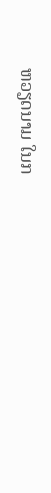ຫວຽດນາມ ໃນກ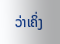ວ່າເຄິ່ງ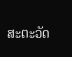ສະຕະວັດ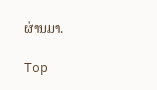ຜ່ານມາ.

Top